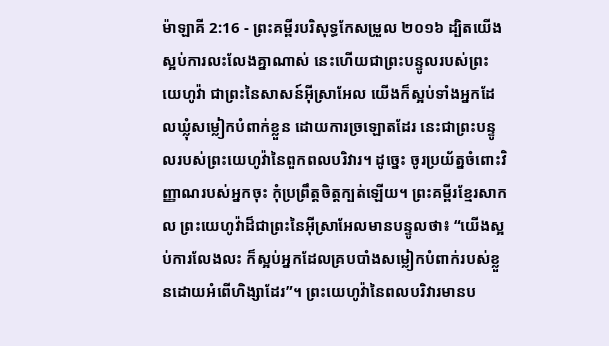ម៉ាឡាគី 2:16 - ព្រះគម្ពីរបរិសុទ្ធកែសម្រួល ២០១៦ ដ្បិតយើងស្អប់ការលះលែងគ្នាណាស់ នេះហើយជាព្រះបន្ទូលរបស់ព្រះយេហូវ៉ា ជាព្រះនៃសាសន៍អ៊ីស្រាអែល យើងក៏ស្អប់ទាំងអ្នកដែលឃ្លុំសម្លៀកបំពាក់ខ្លួន ដោយការច្រឡោតដែរ នេះជាព្រះបន្ទូលរបស់ព្រះយេហូវ៉ានៃពួកពលបរិវារ។ ដូច្នេះ ចូរប្រយ័ត្នចំពោះវិញ្ញាណរបស់អ្នកចុះ កុំប្រព្រឹត្តចិត្តក្បត់ឡើយ។ ព្រះគម្ពីរខ្មែរសាកល ព្រះយេហូវ៉ាដ៏ជាព្រះនៃអ៊ីស្រាអែលមានបន្ទូលថា៖ “យើងស្អប់ការលែងលះ ក៏ស្អប់អ្នកដែលគ្របបាំងសម្លៀកបំពាក់របស់ខ្លួនដោយអំពើហិង្សាដែរ”។ ព្រះយេហូវ៉ានៃពលបរិវារមានប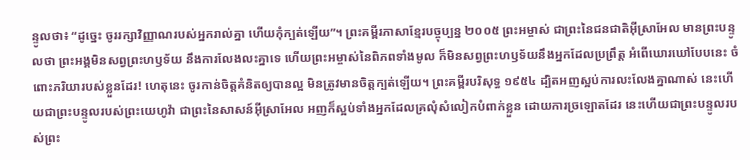ន្ទូលថា៖ “ដូច្នេះ ចូររក្សាវិញ្ញាណរបស់អ្នករាល់គ្នា ហើយកុំក្បត់ឡើយ”។ ព្រះគម្ពីរភាសាខ្មែរបច្ចុប្បន្ន ២០០៥ ព្រះអម្ចាស់ ជាព្រះនៃជនជាតិអ៊ីស្រាអែល មានព្រះបន្ទូលថា ព្រះអង្គមិនសព្វព្រះហឫទ័យ នឹងការលែងលះគ្នាទេ ហើយព្រះអម្ចាស់នៃពិភពទាំងមូល ក៏មិនសព្វព្រះហឫទ័យនឹងអ្នកដែលប្រព្រឹត្ត អំពើឃោរឃៅបែបនេះ ចំពោះភរិយារបស់ខ្លួនដែរ! ហេតុនេះ ចូរកាន់ចិត្តគំនិតឲ្យបានល្អ មិនត្រូវមានចិត្តក្បត់ឡើយ។ ព្រះគម្ពីរបរិសុទ្ធ ១៩៥៤ ដ្បិតអញស្អប់ការលះលែងគ្នាណាស់ នេះហើយជាព្រះបន្ទូលរបស់ព្រះយេហូវ៉ា ជាព្រះនៃសាសន៍អ៊ីស្រាអែល អញក៏ស្អប់ទាំងអ្នកដែលគ្រលុំសំលៀកបំពាក់ខ្លួន ដោយការច្រឡោតដែរ នេះហើយជាព្រះបន្ទូលរបស់ព្រះ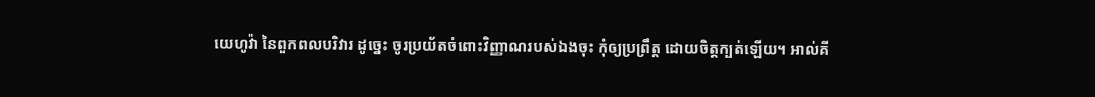យេហូវ៉ា នៃពួកពលបរិវារ ដូច្នេះ ចូរប្រយ័តចំពោះវិញ្ញាណរបស់ឯងចុះ កុំឲ្យប្រព្រឹត្ត ដោយចិត្តក្បត់ឡើយ។ អាល់គី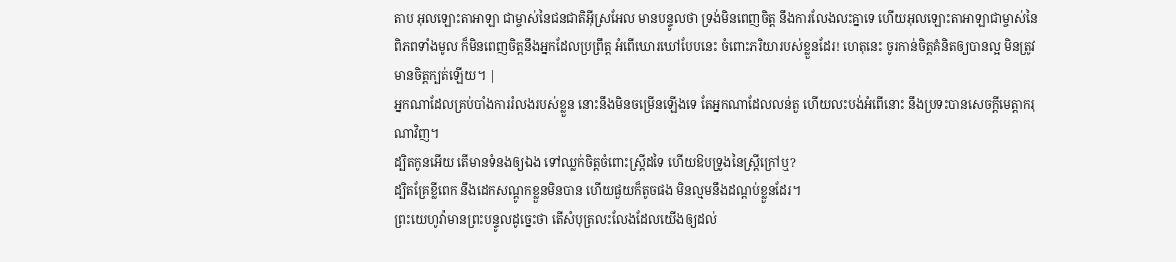តាប អុលឡោះតាអាឡា ជាម្ចាស់នៃជនជាតិអ៊ីស្រអែល មានបន្ទូលថា ទ្រង់មិនពេញចិត្ត នឹងការលែងលះគ្នាទេ ហើយអុលឡោះតាអាឡាជាម្ចាស់នៃពិភពទាំងមូល ក៏មិនពេញចិត្តនឹងអ្នកដែលប្រព្រឹត្ត អំពើឃោរឃៅបែបនេះ ចំពោះភរិយារបស់ខ្លួនដែរ! ហេតុនេះ ចូរកាន់ចិត្តគំនិតឲ្យបានល្អ មិនត្រូវមានចិត្តក្បត់ឡើយ។ |
អ្នកណាដែលគ្រប់បាំងការរំលងរបស់ខ្លួន នោះនឹងមិនចម្រើនឡើងទេ តែអ្នកណាដែលលន់តួ ហើយលះបង់អំពើនោះ នឹងប្រទះបានសេចក្ដីមេត្តាករុណាវិញ។
ដ្បិតកូនអើយ តើមានទំនងឲ្យឯង ទៅឈ្លក់ចិត្តចំពោះស្ត្រីដទៃ ហើយឱបទ្រូងនៃស្ត្រីក្រៅឬ?
ដ្បិតគ្រែខ្លីពេក នឹងដេកសណ្តូកខ្លួនមិនបាន ហើយផួយក៏តូចផង មិនល្មមនឹងដណ្តប់ខ្លួនដែរ។
ព្រះយេហូវ៉ាមានព្រះបន្ទូលដូច្នេះថា តើសំបុត្រលះលែងដែលយើងឲ្យដល់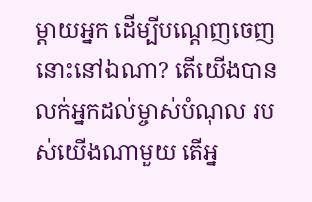ម្តាយអ្នក ដើម្បីបណ្តេញចេញនោះនៅឯណា? តើយើងបានលក់អ្នកដល់ម្ចាស់បំណុល របស់យើងណាមួយ តើអ្ន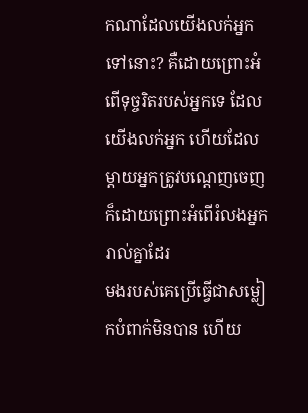កណាដែលយើងលក់អ្នកទៅនោះ? គឺដោយព្រោះអំពើទុច្ចរិតរបស់អ្នកទេ ដែលយើងលក់អ្នក ហើយដែលម្តាយអ្នកត្រូវបណ្តេញចេញ ក៏ដោយព្រោះអំពើរំលងអ្នករាល់គ្នាដែរ
មងរបស់គេប្រើធ្វើជាសម្លៀកបំពាក់មិនបាន ហើយ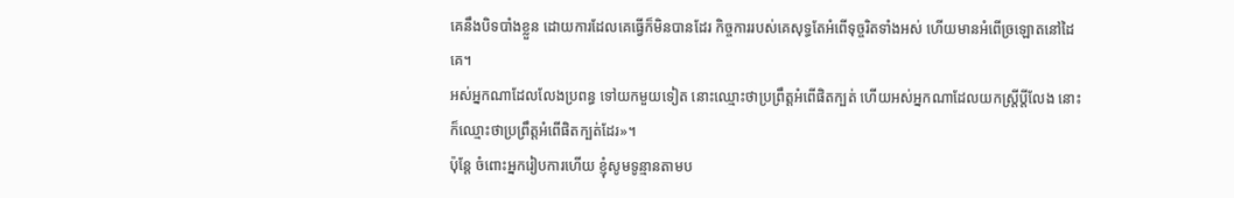គេនឹងបិទបាំងខ្លួន ដោយការដែលគេធ្វើក៏មិនបានដែរ កិច្ចការរបស់គេសុទ្ធតែអំពើទុច្ចរិតទាំងអស់ ហើយមានអំពើច្រឡោតនៅដៃគេ។
អស់អ្នកណាដែលលែងប្រពន្ធ ទៅយកមួយទៀត នោះឈ្មោះថាប្រព្រឹត្តអំពើផិតក្បត់ ហើយអស់អ្នកណាដែលយកស្ត្រីប្តីលែង នោះក៏ឈ្មោះថាប្រព្រឹត្តអំពើផិតក្បត់ដែរ»។
ប៉ុន្តែ ចំពោះអ្នករៀបការហើយ ខ្ញុំសូមទូន្មានតាមប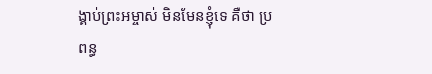ង្គាប់ព្រះអម្ចាស់ មិនមែនខ្ញុំទេ គឺថា ប្រពន្ធ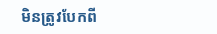មិនត្រូវបែកពី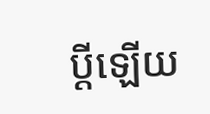ប្តីឡើយ